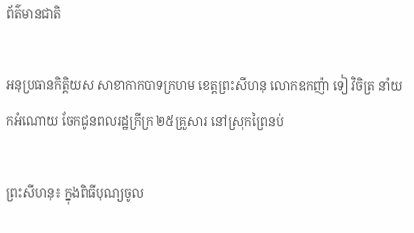ព័ត៌មានជាតិ

អនុប្រធានកិត្តិយស សាខាកាកបាទក្រហម ខេត្តព្រះសីហនុ លោកឧកញ៉ា ទៀ វិចិត្រ នាំយកអំណោយ ចែកជូនពលរដ្ឋក្រីក្រ ២៥គ្រួសារ នៅស្រុកព្រៃនប់

ព្រះសីហនុ៖ ក្នុងពិធីបុណ្យចូល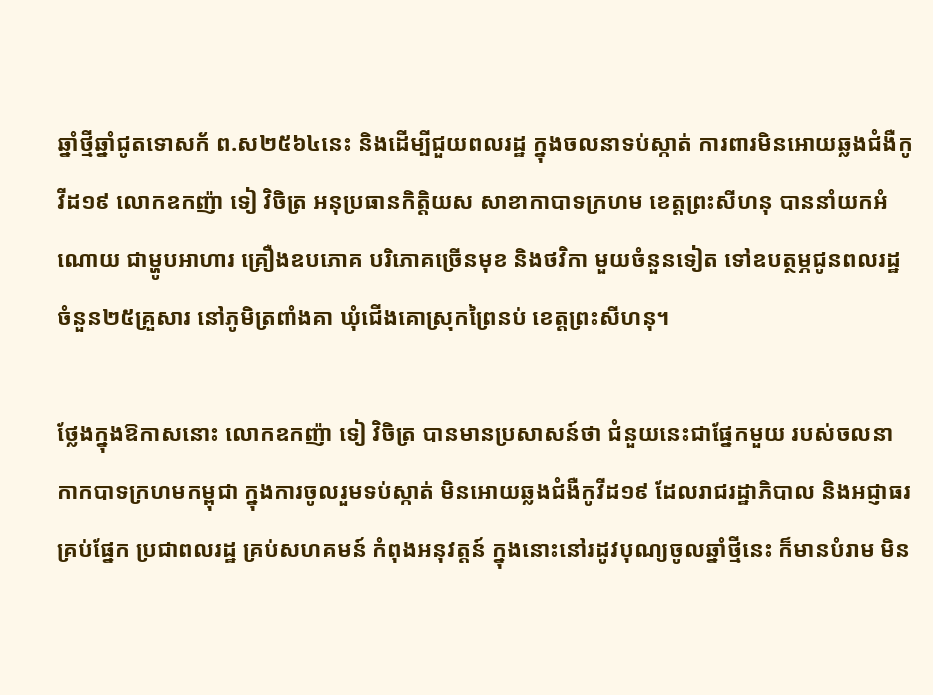ឆ្នាំថ្មីឆ្នាំជូតទោសក័ ព.ស២៥៦៤នេះ និងដើម្បីជួយពលរដ្ឋ ក្នុងចលនាទប់ស្កាត់ ការពារមិនអោយឆ្លងជំងឺកូវីដ១៩ លោកឧកញ៉ា ទៀ វិចិត្រ អនុប្រធានកិត្តិយស សាខាកាបាទក្រហម ខេត្តព្រះសីហនុ បាននាំយកអំណោយ ជាម្ហូបអាហារ គ្រឿងឧបភោគ បរិភោគច្រើនមុខ និងថវិកា មួយចំនួនទៀត ទៅឧបត្ថម្ភជូនពលរដ្ឋ ចំនួន២៥គ្រួសារ នៅភូមិត្រពាំងគា ឃុំជើងគោស្រុកព្រៃនប់ ខេត្តព្រះសីហនុ។

ថ្លែងក្នុងឱកាសនោះ លោកឧកញ៉ា ទៀ វិចិត្រ បានមានប្រសាសន៍ថា ជំនួយនេះជាផ្នែកមួយ របស់ចលនា កាកបាទក្រហមកម្ពុជា ក្នុងការចូលរួមទប់ស្កាត់ មិនអោយឆ្លងជំងឺកូវីដ១៩ ដែលរាជរដ្ឋាភិបាល និងអជ្ញាធរគ្រប់ផ្នែក ប្រជាពលរដ្ឋ គ្រប់សហគមន៍ កំពុងអនុវត្តន៍ ក្នុងនោះនៅរដូវបុណ្យចូលឆ្នាំថ្មីនេះ ក៏មានបំរាម មិន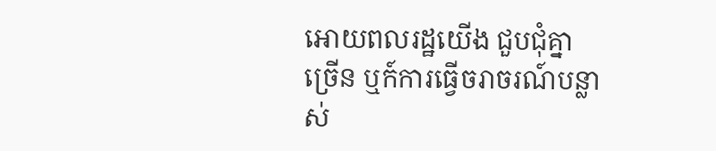អោយពលរដ្ឋយើង ជួបជុំគ្នាច្រើន ឬក៍ការធ្វើចរាចរណ៍បន្លាស់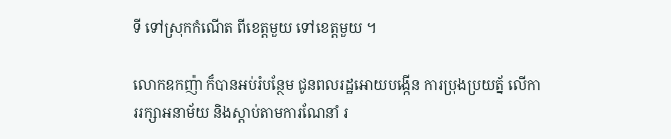ទី ទៅស្រុកកំណើត ពីខេត្តមួយ ទៅខេត្តមួយ ។

លោកឧកញ៉ា ក៏បានអប់រំបន្ថែម ជូនពលរដ្ឋអោយបង្កើន ការប្រុងប្រយត្ន័ លើការរក្សាអនាម័យ និងស្តាប់តាមការណែនាំ រ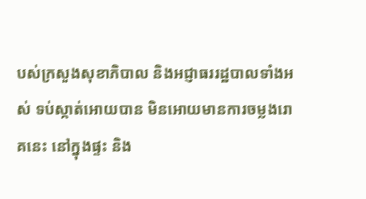បស់ក្រសួងសុខាភិបាល និងអជ្ញាធររដ្ឋបាលទាំងអស់ ទប់ស្កាត់អោយបាន មិនអោយមានការចម្លងរោគនេះ នៅក្នុងផ្ទះ និង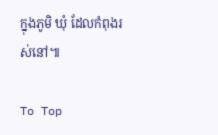ក្នុងភូមិ ឃុំ ដែលកំពុងរស់នៅ៕

To Top